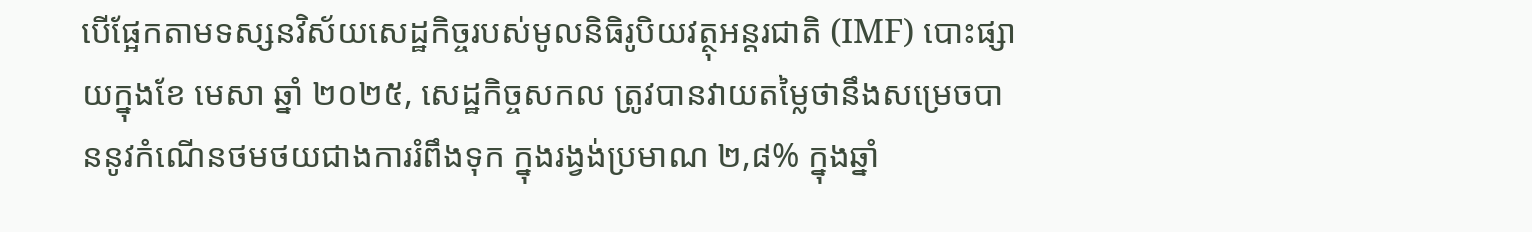បើផ្អែកតាមទស្សនវិស័យសេដ្ឋកិច្ចរបស់មូលនិធិរូបិយវត្ថុអន្តរជាតិ (IMF) បោះផ្សាយក្នុងខែ មេសា ឆ្នាំ ២០២៥, សេដ្ឋកិច្ចសកល ត្រូវបានវាយតម្លៃថានឹងសម្រេចបាននូវកំណើនថមថយជាងការរំពឹងទុក ក្នុងរង្វង់ប្រមាណ ២,៨% ក្នុងឆ្នាំ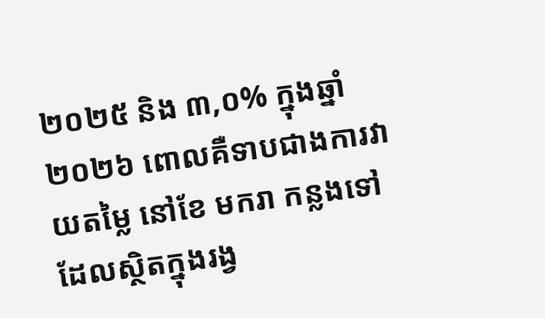២០២៥ និង ៣,០% ក្នុងឆ្នាំ ២០២៦ ពោលគឺទាបជាងការវាយតម្លៃ នៅខែ មករា កន្លងទៅ ដែលស្ថិតក្នុងរង្វ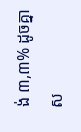ង់ ៣,៣% ដូចគ្នា ស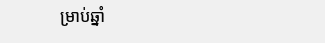ម្រាប់ឆ្នាំ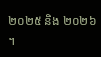២០២៥ និង ២០២៦ ។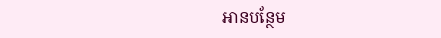អានបន្ថែម